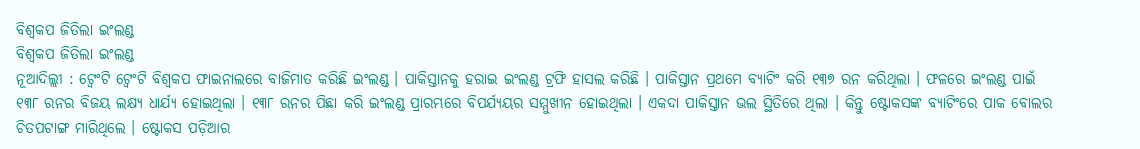ବିଶ୍ୱକପ ଜିତିଲା ଇଂଲଣ୍ଡ
ବିଶ୍ୱକପ ଜିତିଲା ଇଂଲଣ୍ଡ
ନୂଆଦିଲ୍ଲୀ : ଟ୍ୱେଂଟି ଟ୍ୱେଂଟି ବିଶ୍ୱକପ ଫାଇନାଲରେ ବାଜିମାତ କରିଛି ଇଂଲଣ୍ଡ । ପାକିସ୍ତାନକୁ ହରାଇ ଇଂଲଣ୍ଡ ଟ୍ରଫି ହାସଲ କରିଛି । ପାକିସ୍ତାନ ପ୍ରଥମେ ବ୍ୟାଟିଂ କରି ୧୩୭ ରନ କରିଥିଲା । ଫଳରେ ଇଂଲଣ୍ଡ ପାଇଁ ୧୩୮ ରନର ବିଜୟ ଲକ୍ଷ୍ୟ ଧାର୍ଯ୍ୟ ହୋଇଥିଲା । ୧୩୮ ରନର ପିଛା କରି ଇଂଲଣ୍ଡ ପ୍ରାରମ୍ଭରେ ବିପର୍ଯ୍ୟୟର ସମ୍ମୁଖୀନ ହୋଇଥିଲା । ଏକଦା ପାକିସ୍ତାନ ଭଲ ସ୍ଥିତିରେ ଥିଲା । କିନ୍ତୁ ଷ୍ଟୋକସଙ୍କ ବ୍ୟାଟିଂରେ ପାକ ବୋଲର ଚିତପଟାଙ୍ଗ ମାରିଥିଲେ । ଷ୍ଟୋକସ ପଡ଼ିଆର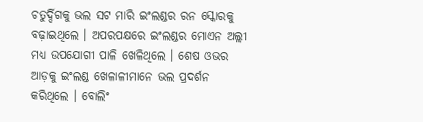ଚତୁର୍ଦ୍ଦିଗକୁ ଭଲ ସଟ ମାରି ଇଂଲଣ୍ଡର ରନ ସ୍କୋରକୁ ବଢ଼ାଇଥିଲେ । ଅପରପକ୍ଷରେ ଇଂଲଣ୍ଡର ମୋଏନ ଅଲ୍ଲୀ ମଧ୍ୟ ଉପଯୋଗୀ ପାଳି ଖେଳିଥିଲେ । ଶେଷ ଓଭର ଆଡ଼କୁ ଇଂଲଣ୍ଡ ଖେଳାଳୀମାନେ ଭଲ ପ୍ରଦର୍ଶନ କରିଥିଲେ । ବୋଲିଂ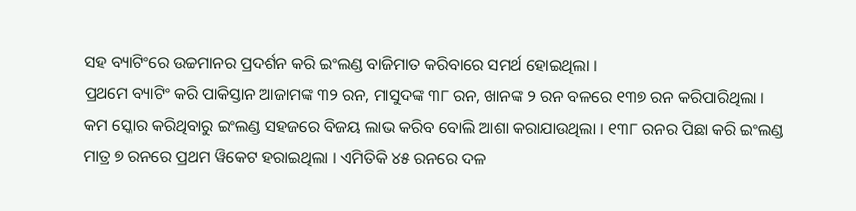ସହ ବ୍ୟାଟିଂରେ ଉଚ୍ଚମାନର ପ୍ରଦର୍ଶନ କରି ଇଂଲଣ୍ଡ ବାଜିମାତ କରିବାରେ ସମର୍ଥ ହୋଇଥିଲା ।
ପ୍ରଥମେ ବ୍ୟାଟିଂ କରି ପାକିସ୍ତାନ ଆଜାମଙ୍କ ୩୨ ରନ, ମାସୁଦଙ୍କ ୩୮ ରନ, ଖାନଙ୍କ ୨ ରନ ବଳରେ ୧୩୭ ରନ କରିପାରିଥିଲା । କମ ସ୍କୋର କରିଥିବାରୁ ଇଂଲଣ୍ଡ ସହଜରେ ବିଜୟ ଲାଭ କରିବ ବୋଲି ଆଶା କରାଯାଉଥିଲା । ୧୩୮ ରନର ପିଛା କରି ଇଂଲଣ୍ଡ ମାତ୍ର ୭ ରନରେ ପ୍ରଥମ ୱିକେଟ ହରାଇଥିଲା । ଏମିତିକି ୪୫ ରନରେ ଦଳ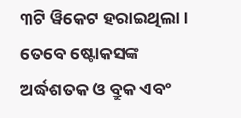୩ଟି ୱିକେଟ ହରାଇଥିଲା । ତେବେ ଷ୍ଟୋକସଙ୍କ ଅର୍ଦ୍ଧଶତକ ଓ ବ୍ରୁକ ଏବଂ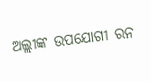ଅଲ୍ଲୀଙ୍କ ଉପଯୋଗୀ ରନ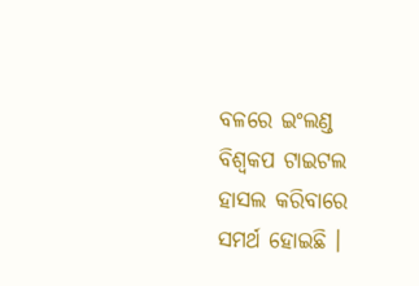ବଳରେ ଇଂଲଣ୍ଡ ବିଶ୍ୱକପ ଟାଇଟଲ ହାସଲ କରିବାରେ ସମର୍ଥ ହୋଇଛି ।